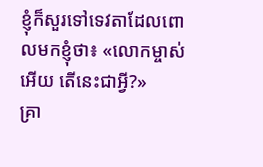ខ្ញុំក៏សួរទៅទេវតាដែលពោលមកខ្ញុំថា៖ «លោកម្ចាស់អើយ តើនេះជាអ្វី?»
គ្រា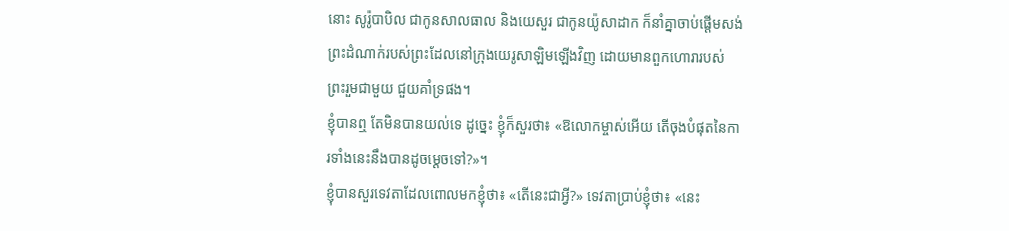នោះ សូរ៉ូបាបិល ជាកូនសាលធាល និងយេសួរ ជាកូនយ៉ូសាដាក ក៏នាំគ្នាចាប់ផ្ដើមសង់ព្រះដំណាក់របស់ព្រះដែលនៅក្រុងយេរូសាឡិមឡើងវិញ ដោយមានពួកហោរារបស់ព្រះរួមជាមួយ ជួយគាំទ្រផង។
ខ្ញុំបានឮ តែមិនបានយល់ទេ ដូច្នេះ ខ្ញុំក៏សួរថា៖ «ឱលោកម្ចាស់អើយ តើចុងបំផុតនៃការទាំងនេះនឹងបានដូចម្ដេចទៅ?»។
ខ្ញុំបានសួរទេវតាដែលពោលមកខ្ញុំថា៖ «តើនេះជាអ្វី?» ទេវតាប្រាប់ខ្ញុំថា៖ «នេះ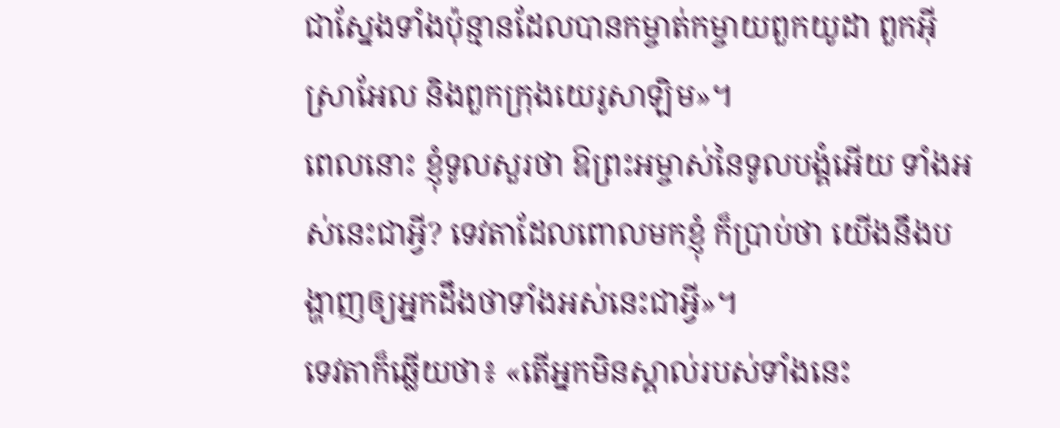ជាស្នែងទាំងប៉ុន្មានដែលបានកម្ចាត់កម្ចាយពួកយូដា ពួកអ៊ីស្រាអែល និងពួកក្រុងយេរូសាឡិម»។
ពេលនោះ ខ្ញុំទូលសួរថា ឱព្រះអម្ចាស់នៃទូលបង្គំអើយ ទាំងអស់នេះជាអ្វី? ទេវតាដែលពោលមកខ្ញុំ ក៏ប្រាប់ថា យើងនឹងបង្ហាញឲ្យអ្នកដឹងថាទាំងអស់នេះជាអ្វី»។
ទេវតាក៏ឆ្លើយថា៖ «តើអ្នកមិនស្គាល់របស់ទាំងនេះ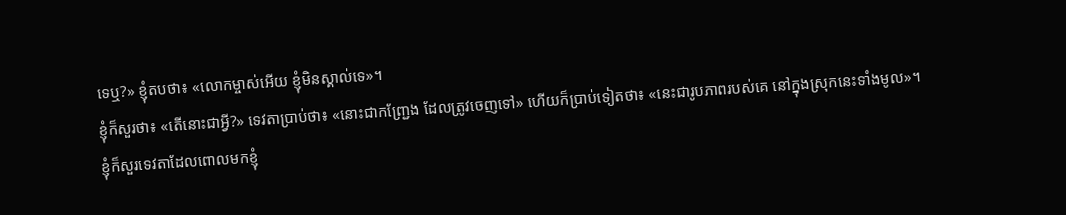ទេឬ?» ខ្ញុំតបថា៖ «លោកម្ចាស់អើយ ខ្ញុំមិនស្គាល់ទេ»។
ខ្ញុំក៏សួរថា៖ «តើនោះជាអ្វី?» ទេវតាប្រាប់ថា៖ «នោះជាកញ្ជ្រែង ដែលត្រូវចេញទៅ» ហើយក៏ប្រាប់ទៀតថា៖ «នេះជារូបភាពរបស់គេ នៅក្នុងស្រុកនេះទាំងមូល»។
ខ្ញុំក៏សួរទេវតាដែលពោលមកខ្ញុំ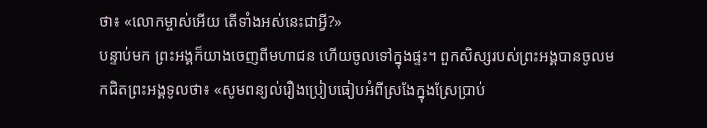ថា៖ «លោកម្ចាស់អើយ តើទាំងអស់នេះជាអ្វី?»
បន្ទាប់មក ព្រះអង្គក៏យាងចេញពីមហាជន ហើយចូលទៅក្នុងផ្ទះ។ ពួកសិស្សរបស់ព្រះអង្គបានចូលមកជិតព្រះអង្គទូលថា៖ «សូមពន្យល់រឿងប្រៀបធៀបអំពីស្រងែក្នុងស្រែប្រាប់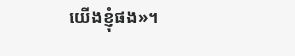យើងខ្ញុំផង»។